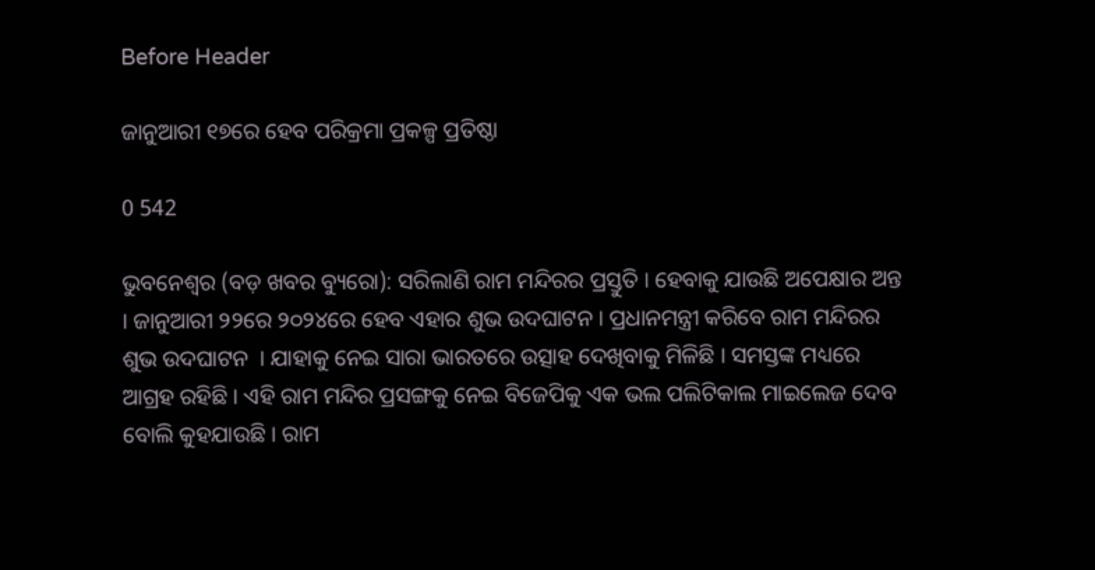Before Header

ଜାନୁଆରୀ ୧୭ରେ ହେବ ପରିକ୍ରମା ପ୍ରକଳ୍ପ ପ୍ରତିଷ୍ଠା

0 542

ଭୁବନେଶ୍ୱର (ବଡ଼ ଖବର ବ୍ୟୁରୋ): ସରିଲାଣି ରାମ ମନ୍ଦିରର ପ୍ରସ୍ତୁତି । ହେବାକୁ ଯାଉଛି ଅପେକ୍ଷାର ଅନ୍ତ । ଜାନୁଆରୀ ୨୨ରେ ୨୦୨୪ରେ ହେବ ଏହାର ଶୁଭ ଉଦଘାଟନ । ପ୍ରଧାନମନ୍ତ୍ରୀ କରିବେ ରାମ ମନ୍ଦିରର ଶୁଭ ଉଦଘାଟନ  । ଯାହାକୁ ନେଇ ସାରା ଭାରତରେ ଉତ୍ସାହ ଦେଖିବାକୁ ମିଳିଛି । ସମସ୍ତଙ୍କ ମଧ୍ୟରେ ଆଗ୍ରହ ରହିଛି । ଏହି ରାମ ମନ୍ଦିର ପ୍ରସଙ୍ଗକୁ ନେଇ ବିଜେପିକୁ ଏକ ଭଲ ପଲିଟିକାଲ ମାଇଲେଜ ଦେବ ବୋଲି କୁହଯାଉଛି । ରାମ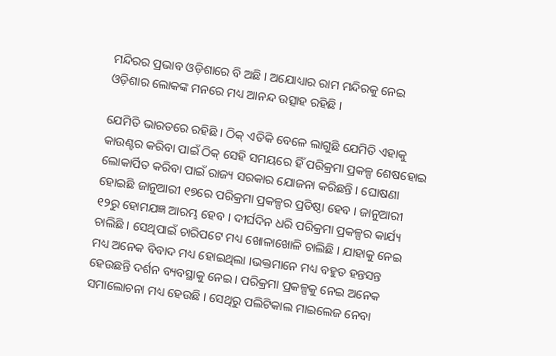ମନ୍ଦିରର ପ୍ରଭାବ ଓଡ଼ିଶାରେ ବି ଅଛି । ଅଯୋଧ୍ୟାର ରାମ ମନ୍ଦିରକୁ ନେଇ ଓଡ଼ିଶାର ଲୋକଙ୍କ ମନରେ ମଧ୍ୟ ଆନନ୍ଦ ଉତ୍ସାହ ରହିଛି ।

ଯେମିତି ଭାରତରେ ରହିଛି । ଠିକ୍ ଏତିକି ବେଳେ ଲାଗୁଛି ଯେମିତି ଏହାକୁ କାଉଣ୍ଟର କରିବା ପାଇଁ ଠିକ୍ ସେହି ସମୟରେ ହିଁ ପରିକ୍ରମା ପ୍ରକଳ୍ପ ଶେଷହୋଇ ଲୋକାର୍ପିତ କରିବା ପାଇଁ ରାଜ୍ୟ ସରକାର ଯୋଜନା କରିଛନ୍ତି । ଘୋଷଣା ହୋଇଛି ଜାନୁଆରୀ ୧୭ରେ ପରିକ୍ରମା ପ୍ରକଳ୍ପର ପ୍ରତିଷ୍ଠା ହେବ । ଜାନୁଆରୀ ୧୨ରୁ ହୋମଯଜ୍ଞ ଆରମ୍ଭ ହେବ । ଦୀର୍ଘଦିନ ଧରି ପରିକ୍ରମା ପ୍ରକଳ୍ପର କାର୍ଯ୍ୟ ଚାଲିଛି । ସେଥିପାଇଁ ଚାରିପଟେ ମଧ୍ୟ ଖୋଳାଖୋଳି ଚାଲିଛି । ଯାହାକୁ ନେଇ ମଧ୍ୟ ଅନେକ ବିବାଦ ମଧ୍ୟ ହୋଇଥିଲା ।ଭକ୍ତମାନେ ମଧ୍ୟ ବହୁତ ହନ୍ତସନ୍ତ ହେଉଛନ୍ତି ଦର୍ଶନ ବ୍ୟବସ୍ଥାକୁ ନେଇ । ପରିକ୍ରମା ପ୍ରକଳ୍ପକୁ ନେଇ ଅନେକ ସମାଲୋଚନା ମଧ୍ୟ ହେଉଛି । ସେଥିରୁ ପଲିଟିକାଲ ମାଇଲେଜ ନେବା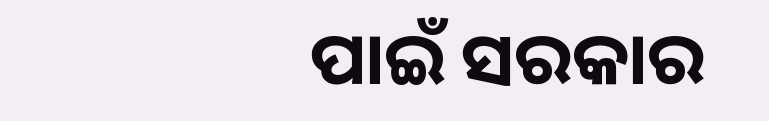ପାଇଁ ସରକାର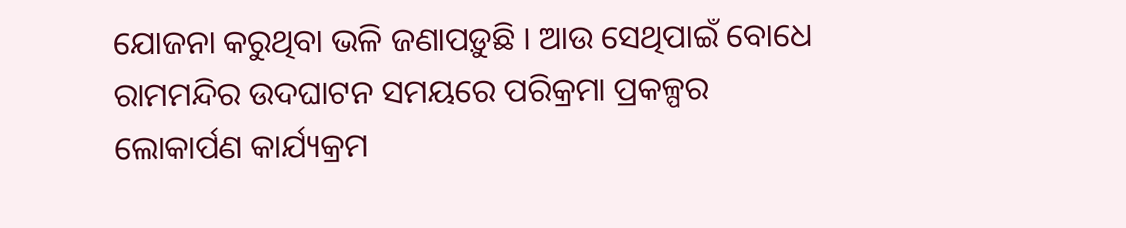ଯୋଜନା କରୁଥିବା ଭଳି ଜଣାପଡ଼ୁଛି । ଆଉ ସେଥିପାଇଁ ବୋଧେ ରାମମନ୍ଦିର ଉଦଘାଟନ ସମୟରେ ପରିକ୍ରମା ପ୍ରକଳ୍ପର ଲୋକାର୍ପଣ କାର୍ଯ୍ୟକ୍ରମ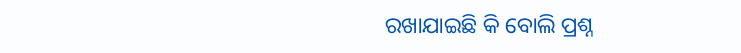ରଖାଯାଇଛି କି ବୋଲି ପ୍ରଶ୍ନ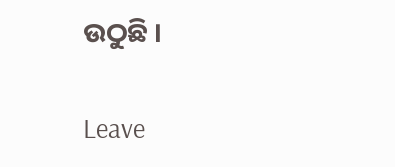ଉଠୁଛି ।

Leave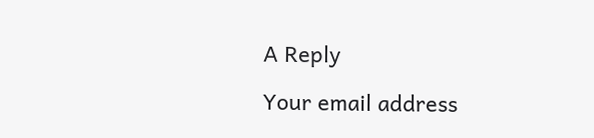A Reply

Your email address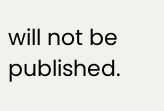will not be published.